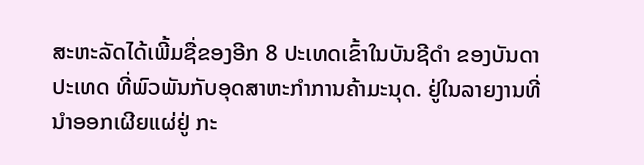ສະຫະລັດໄດ້ເພີ້ມຊື່ຂອງອີກ 8 ປະເທດເຂົ້າໃນບັນຊີດຳ ຂອງບັນດາປະເທດ ທີ່ພົວພັນກັບອຸດສາຫະກຳການຄ້າມະນຸດ. ຢູ່ໃນລາຍງານທີ່ນຳອອກເຜີຍແຜ່ຢູ່ ກະ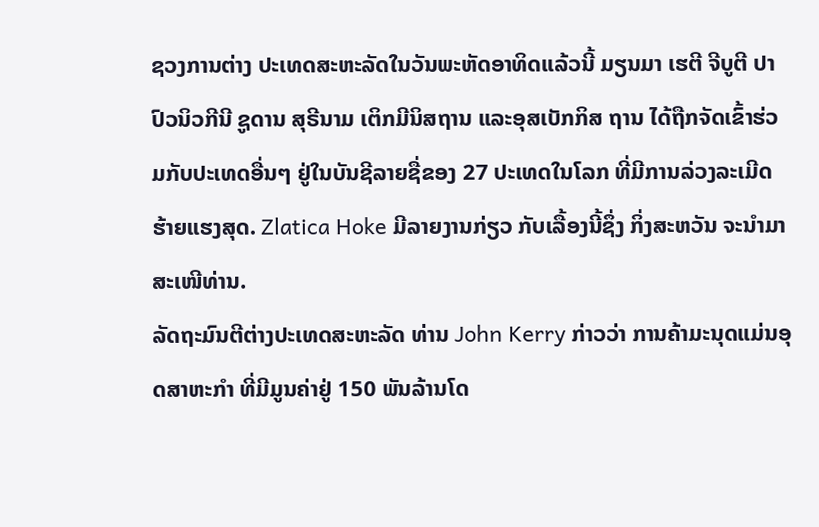ຊວງການຕ່າງ ປະເທດສະຫະລັດໃນວັນພະຫັດອາທິດແລ້ວນີ້ ມຽນມາ ເຮຕີ ຈີບູຕີ ປາປົວນິວກີນີ ຊູດານ ສຸຣີນາມ ເຕິກມີນິສຖານ ແລະອຸສເບັກກິສ ຖານ ໄດ້ຖືກຈັດເຂົ້າຮ່ວມກັບປະເທດອື່ນໆ ຢູ່ໃນບັນຊີລາຍຊື່ຂອງ 27 ປະເທດໃນໂລກ ທີ່ມີການລ່ວງລະເມີດຮ້າຍແຮງສຸດ. Zlatica Hoke ມີລາຍງານກ່ຽວ ກັບເລື້ອງນີ້ຊຶ່ງ ກິ່ງສະຫວັນ ຈະນຳມາສະເໜີທ່ານ.
ລັດຖະມົນຕີຕ່າງປະເທດສະຫະລັດ ທ່ານ John Kerry ກ່າວວ່າ ການຄ້າມະນຸດແມ່ນອຸດສາຫະກຳ ທີ່ມີມູນຄ່າຢູ່ 150 ພັນລ້ານໂດ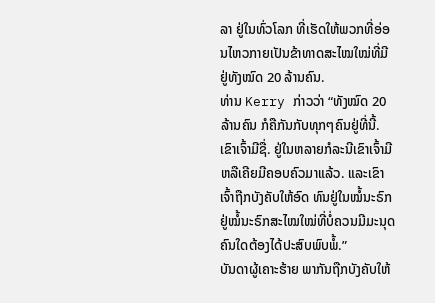ລາ ຢູ່ໃນທົ່ວໂລກ ທີ່ເຮັດໃຫ້ພວກທີ່ອ່ອນໄຫວກາຍເປັນຂ້າທາດສະໄໝໃໝ່ທີ່ມີຢູ່ທັງໝົດ 20 ລ້ານຄົນ.
ທ່ານ Kerry ກ່າວວ່າ “ທັງໝົດ 20 ລ້ານຄົນ ກໍຄືກັນກັບທຸກໆຄົນຢູ່ທີ່ນີ້. ເຂົາເຈົ້າມີຊື່. ຢູ່ໃນຫລາຍກໍລະນີເຂົາເຈົ້າມີ ຫລືເຄີຍມີຄອບຄົວມາແລ້ວ. ແລະເຂົາເຈົ້າຖືກບັງຄັບໃຫ້ອົດ ທົນຢູ່ໃນໝໍ້ນະຣົກ ຢູ່ໝໍ້ນະຣົກສະໄໝໃໝ່ທີ່ບໍ່ຄວນມີມະນຸດຄົນໃດຕ້ອງໄດ້ປະສົບພົບພໍ້.”
ບັນດາຜູ້ເຄາະຮ້າຍ ພາກັນຖືກບັງຄັບໃຫ້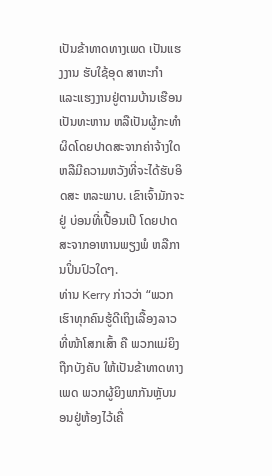ເປັນຂ້າທາດທາງເພດ ເປັນແຮງງານ ຮັບໃຊ້ອຸດ ສາຫະກຳ ແລະແຮງງານຢູ່ຕາມບ້ານເຮືອນ ເປັນທະຫານ ຫລືເປັນຜູ້ກະທຳຜິດໂດຍປາດສະຈາກຄ່າຈ້າງໃດ ຫລືມີຄວາມຫວັງທີ່ຈະໄດ້ຮັບອິດສະ ຫລະພາບ. ເຂົາເຈົ້າມັກຈະຢູ່ ບ່ອນທີ່ເປື້ອນເປິ ໂດຍປາດສະຈາກອາຫານພຽງພໍ ຫລືການປິ່ນປົວໃດໆ.
ທ່ານ Kerry ກ່າວວ່າ “ພວກເຮົາທຸກຄົນຮູ້ດີເຖິງເລື້ອງລາວທີ່ໜ້າໂສກເສົ້າ ຄື ພວກແມ່ຍິງຖືກບັງຄັບ ໃຫ້ເປັນຂ້າທາດທາງເພດ ພວກຜູ້ຍິງພາກັນຫຼັບນອນຢູ່ຫ້ອງໄວ້ເຄື່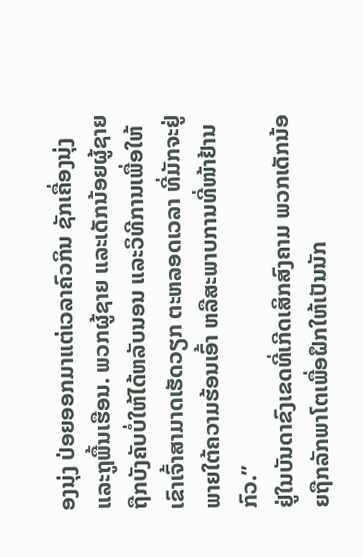ອງນຸ່ງ ປ່ອຍອອກມາແຕ່ເວລາຄົວກິນ ຊັກເຄື່ອງນຸ່ງ ແລະຖູພື້ນເຮືອນ. ພວກຜູ້ຊາຍ ແລະເດັກນ້ອຍຜູ້ຊາຍ ຖືກບັງຄັບບໍ່ໃຫ້ໄດ້ຫລັບນອນ ແລະວິທີການເພື່ອໃຫ້ເຂົາເຈົ້າສາມາດເຮັດວຽກ ຕະຫລອດເວລາ ທີ່ມັກຈະຢູ່ພາຍໃຕ້ຄວາມຮ້ອນເອົ້າ ຫລືສະພາບການທີ່ໜ້າຢ້ານກົວ.”
ຢູ່ໃນບັນດາຂົງເຂດທີ່ເກີດເສິກສົງຄາມ ພວກເດັກນ້ອຍຖືກລັກພາໂຕເພື່ອຝຶກໃຫ້ເປັນນັກ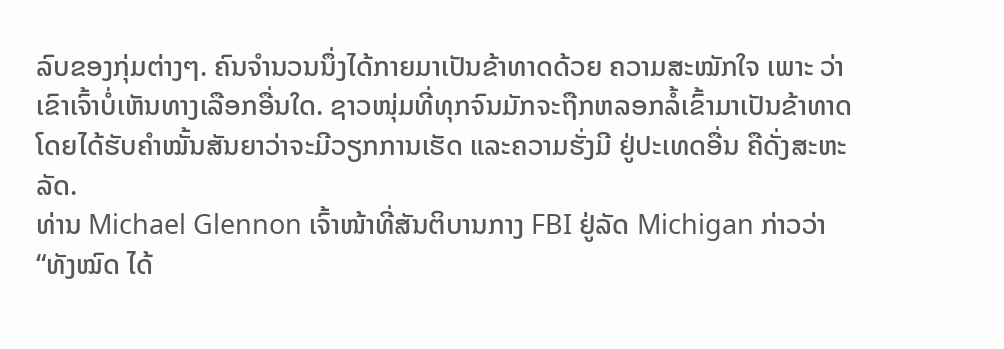ລົບຂອງກຸ່ມຕ່າງໆ. ຄົນຈຳນວນນຶ່ງໄດ້ກາຍມາເປັນຂ້າທາດດ້ວຍ ຄວາມສະໝັກໃຈ ເພາະ ວ່າເຂົາເຈົ້າບໍ່ເຫັນທາງເລືອກອື່ນໃດ. ຊາວໜຸ່ມທີ່ທຸກຈົນມັກຈະຖືກຫລອກລໍ້ເຂົ້າມາເປັນຂ້າທາດ ໂດຍໄດ້ຮັບຄຳໝັ້ນສັນຍາວ່າຈະມີວຽກການເຮັດ ແລະຄວາມຮັ່ງມີ ຢູ່ປະເທດອື່ນ ຄືດັ່ງສະຫະລັດ.
ທ່ານ Michael Glennon ເຈົ້າໜ້າທີ່ສັນຕິບານກາງ FBI ຢູ່ລັດ Michigan ກ່າວວ່າ “ທັງໝົດ ໄດ້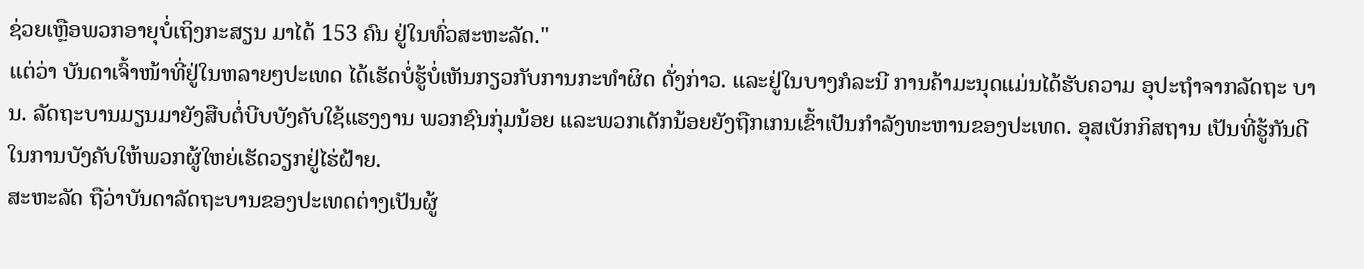ຊ່ວຍເຫຼືອພວກອາຍຸບໍ່ເຖິງກະສຽນ ມາໄດ້ 153 ຄົນ ຢູ່ໃນທົ່ວສະຫະລັດ."
ແຕ່ວ່າ ບັນດາເຈົ້າໜ້າທີ່ຢູ່ໃນຫລາຍໆປະເທດ ໄດ້ເຮັດບໍ່ຮູ້ບໍ່ເຫັນກຽວກັບການກະທຳຜິດ ດັ່ງກ່າວ. ແລະຢູ່ໃນບາງກໍລະນີ ການຄ້າມະນຸດແມ່ນໄດ້ຮັບຄວາມ ອຸປະຖໍາຈາກລັດຖະ ບານ. ລັດຖະບານມຽນມາຍັງສືບຕໍ່ບີບບັງຄັບໃຊ້ແຮງງານ ພວກຊົນກຸ່ມນ້ອຍ ແລະພວກເດັກນ້ອຍຍັງຖືກເກນເຂົ້າເປັນກຳລັງທະຫານຂອງປະເທດ. ອຸສເບັກກິສຖານ ເປັນທີ່ຮູ້ກັນດີໃນການບັງຄັບໃຫ້ພວກຜູ້ໃຫຍ່ເຮັດວຽກຢູ່ໄຮ່ຝ້າຍ.
ສະຫະລັດ ຖືວ່າບັນດາລັດຖະບານຂອງປະເທດຕ່າງເປັນຜູ້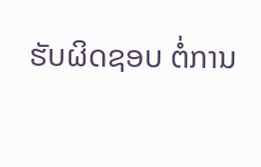ຮັບຜິດຊອບ ຕໍ່ການ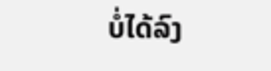ບໍ່ໄດ້ລົງ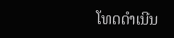ໂທດດຳເນີນ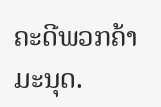ຄະດີພວກຄ້າມະນຸດ.